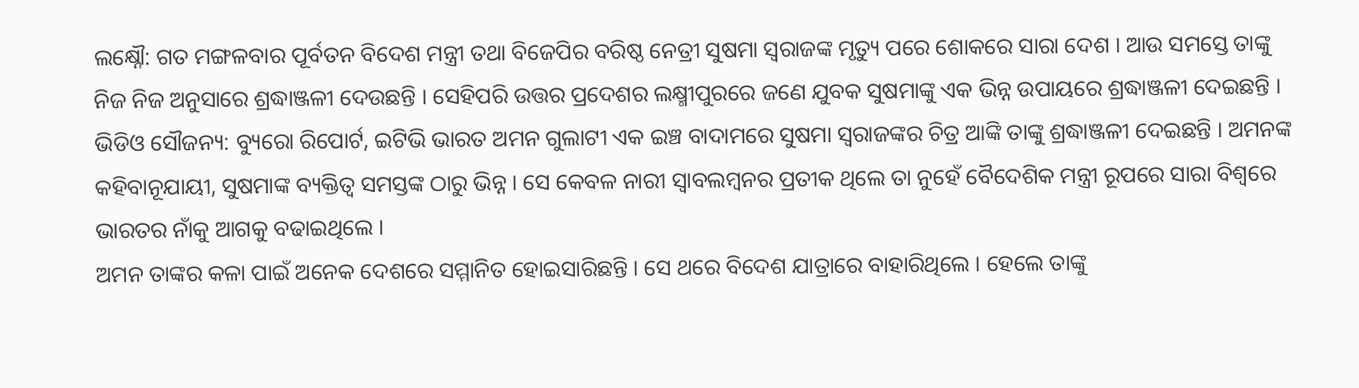ଲକ୍ଷ୍ନୌ: ଗତ ମଙ୍ଗଳବାର ପୂର୍ବତନ ବିଦେଶ ମନ୍ତ୍ରୀ ତଥା ବିଜେପିର ବରିଷ୍ଠ ନେତ୍ରୀ ସୁଷମା ସ୍ବରାଜଙ୍କ ମୃତ୍ୟୁ ପରେ ଶୋକରେ ସାରା ଦେଶ । ଆଉ ସମସ୍ତେ ତାଙ୍କୁ ନିଜ ନିଜ ଅନୁସାରେ ଶ୍ରଦ୍ଧାଞ୍ଜଳୀ ଦେଉଛନ୍ତି । ସେହିପରି ଉତ୍ତର ପ୍ରଦେଶର ଲକ୍ଷ୍ମୀପୁରରେ ଜଣେ ଯୁବକ ସୁଷମାଙ୍କୁ ଏକ ଭିନ୍ନ ଉପାୟରେ ଶ୍ରଦ୍ଧାଞ୍ଜଳୀ ଦେଇଛନ୍ତି ।
ଭିଡିଓ ସୌଜନ୍ୟ: ବ୍ୟୁରୋ ରିପୋର୍ଟ, ଇଟିଭି ଭାରତ ଅମନ ଗୁଲାଟୀ ଏକ ଇଞ୍ଚ ବାଦାମରେ ସୁଷମା ସ୍ବରାଜଙ୍କର ଚିତ୍ର ଆଙ୍କି ତାଙ୍କୁ ଶ୍ରଦ୍ଧାଞ୍ଜଳୀ ଦେଇଛନ୍ତି । ଅମନଙ୍କ କହିବାନୂଯାୟୀ, ସୁଷମାଙ୍କ ବ୍ୟକ୍ତିତ୍ବ ସମସ୍ତଙ୍କ ଠାରୁ ଭିନ୍ନ । ସେ କେବଳ ନାରୀ ସ୍ବାବଲମ୍ବନର ପ୍ରତୀକ ଥିଲେ ତା ନୁହେଁ ବୈଦେଶିକ ମନ୍ତ୍ରୀ ରୂପରେ ସାରା ବିଶ୍ବରେ ଭାରତର ନାଁକୁ ଆଗକୁ ବଢାଇଥିଲେ ।
ଅମନ ତାଙ୍କର କଳା ପାଇଁ ଅନେକ ଦେଶରେ ସମ୍ମାନିତ ହୋଇସାରିଛନ୍ତି । ସେ ଥରେ ବିଦେଶ ଯାତ୍ରାରେ ବାହାରିଥିଲେ । ହେଲେ ତାଙ୍କୁ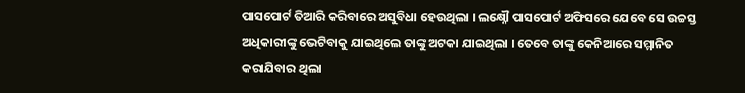ପାସପୋର୍ଟ ତିଆରି କରିବାରେ ଅସୁବିଧା ହେଉଥିଲା । ଲକ୍ଷ୍ନୌ ପାସପୋର୍ଟ ଅଫିସରେ ଯେବେ ସେ ଉଚ୍ଚସ୍ତ ଅଧିକାରୀଙ୍କୁ ଭେଟିବାକୁ ଯାଇଥିଲେ ତାଙ୍କୁ ଅଟକା ଯାଇଥିଲା । ତେବେ ତାଙ୍କୁ କେନିଆରେ ସମ୍ମାନିତ କରାଯିବାର ଥିଲା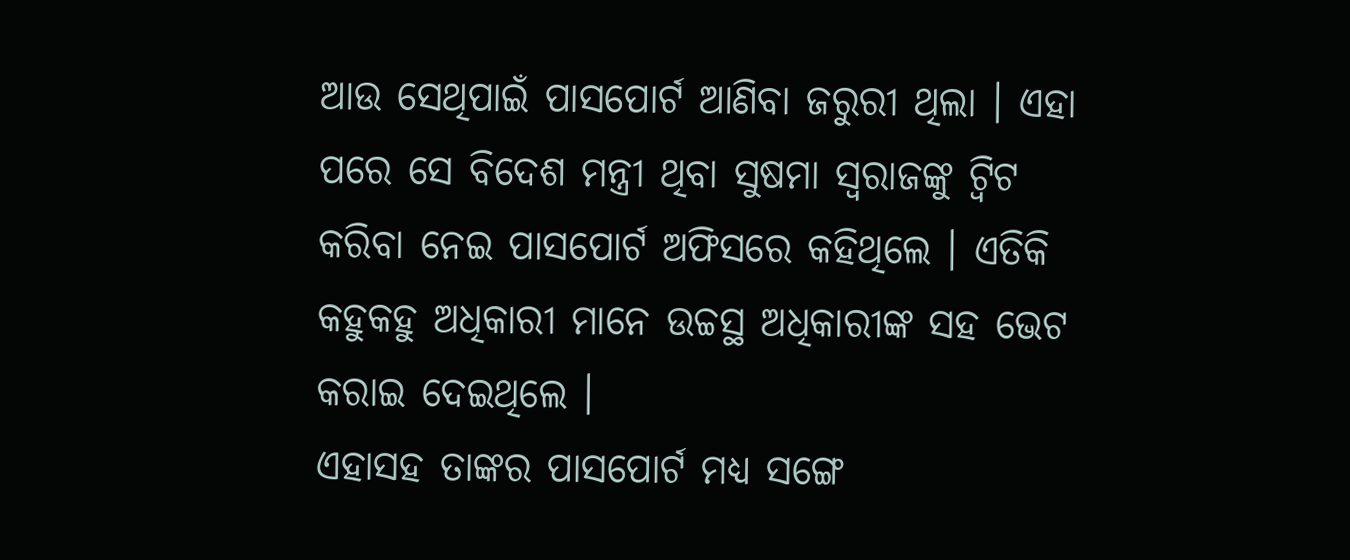ଆଉ ସେଥିପାଇଁ ପାସପୋର୍ଟ ଆଣିବା ଜରୁରୀ ଥିଲା । ଏହା ପରେ ସେ ବିଦେଶ ମନ୍ତ୍ରୀ ଥିବା ସୁଷମା ସ୍ବରାଜଙ୍କୁ ଟ୍ବିଟ କରିବା ନେଇ ପାସପୋର୍ଟ ଅଫିସରେ କହିଥିଲେ । ଏତିକି କହୁକହୁ ଅଧିକାରୀ ମାନେ ଉଚ୍ଚସ୍ଥ ଅଧିକାରୀଙ୍କ ସହ ଭେଟ କରାଇ ଦେଇଥିଲେ ।
ଏହାସହ ତାଙ୍କର ପାସପୋର୍ଟ ମଧ୍ୟ ସଙ୍ଗେ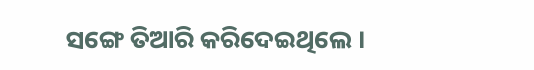ସଙ୍ଗେ ତିଆରି କରିଦେଇଥିଲେ ।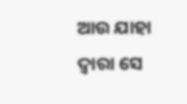ଆଉ ଯାହା ଦ୍ବାରା ସେ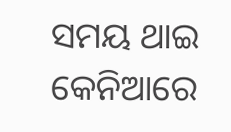ସମୟ ଥାଇ କେନିଆରେ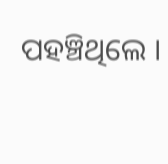ପହଞ୍ଚିଥିଲେ ।